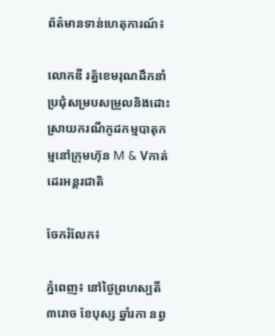ព័ត៌មានទាន់ហេតុការណ៍៖

លោកឌី រត្ន័ខេមរុណដឹកនាំប្រជុំសម្របសម្រួលនិងដោះស្រាយករណីកូដកម្មបាតុកម្មនៅក្រុមហ៊ុន M & Vកាត់ដេរអន្តរជាតិ

ចែករំលែក៖

ភ្នំពេញ៖ នៅថ្ងៃព្រហស្បតិ៍ ៣រោច ខែបុស្ស ឆ្នាំរកា នព្វ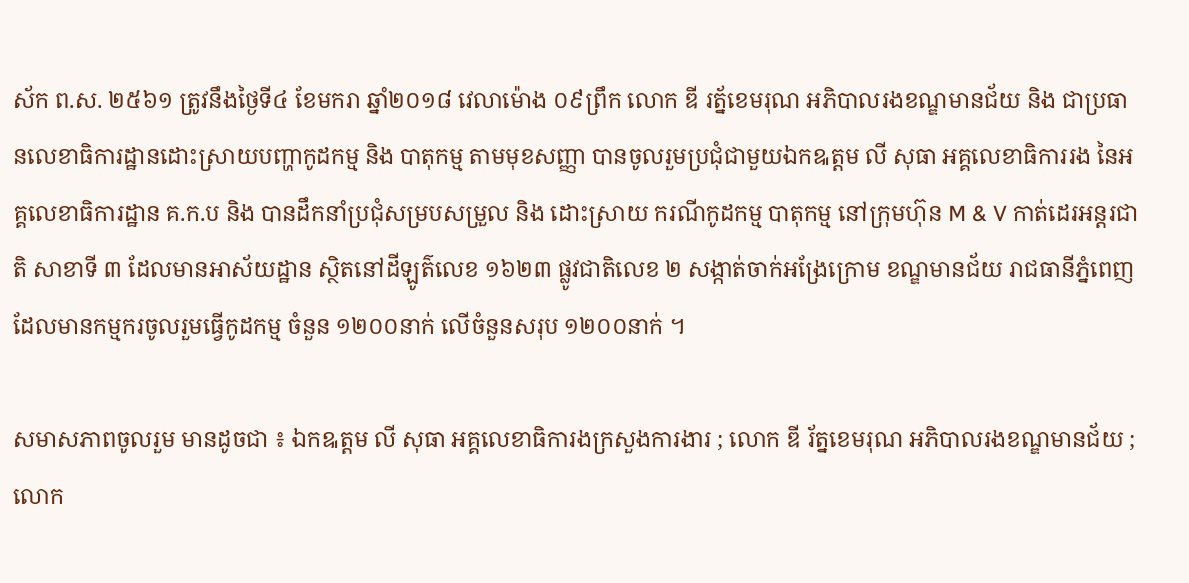ស័ក ព.ស. ២៥៦១ ត្រូវនឹងថ្ងៃទី៤ ខែមករា ឆ្នាំ២០១៨ វេលាម៉ោង ០៩ព្រឹក លោក ឌី រត្ន័ខេមរុណ អភិបាលរងខណ្ឌមានជ័យ និង ជាប្រធានលេខាធិការដ្ឋានដោះស្រាយបញ្ហាកូដកម្ម និង បាតុកម្ម តាមមុខសញ្ញា បានចូលរួមប្រជុំជាមួយឯកឩត្តម លី សុធា អគ្គលេខាធិការរង នៃអគ្គលេខាធិការដ្ឋាន គ.ក.ប និង បានដឹកនាំប្រជុំសម្របសម្រួល និង ដោះស្រាយ ករណីកូដកម្ម បាតុកម្ម នៅក្រុមហ៊ុន M & V កាត់ដេរអន្តរជាតិ សាខាទី ៣ ដែលមានអាស័យដ្ឋាន ស្ថិតនៅដីឡូត៌លេខ ១៦២៣ ផ្លូវជាតិលេខ ២ សង្កាត់ចាក់អង្រែក្រោម ខណ្ឌមានជ័យ រាជធានីភ្នំពេញ ដែលមានកម្មករចូលរួមធ្វើកូដកម្ម ចំនួន ១២០០នាក់ លើចំនួនសរុប ១២០០នាក់ ។

សមាសភាពចូលរួម មានដូចជា ៖ ឯកឩត្តម លី សុធា អគ្គលេខាធិការងក្រសួងការងារ ; លោក ឌី រ័ត្នខេមរុណ អភិបាលរងខណ្ឌមានជ័យ ; លោក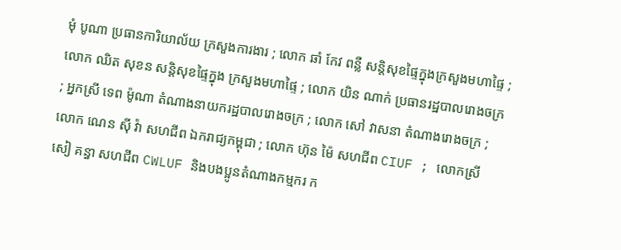មុំ បូណា ប្រធានការិយាល័យ ក្រសួងការងារ ; លោក ឆាំ កែវ ពន្លឺ សន្តិសុខផ្ទៃក្នុងក្រសួងមហាផ្ទៃ ; លោក ឈិត សុខន សន្តិសុខផ្ទៃក្នុង ក្រសួងមហាផ្ទៃ ; លោក យិន ណាក់ ប្រធានរដ្ឋបាលរោងចក្រ ; អ្នកស្រី ទេព ម៉ូណា តំណាងនាយករដ្ឋបាលរោងចក្រ ; លោក សៅ វាសនា តំណាងរោងចក្រ ; លោក ណេន ស៊ី វ៉ា សហជីព ឯករាជ្យកម្ពុជា ; លោក ហ៊ុន ម៉ៃ សហជីព CIUF ; លោកស្រី សៀ គន្ធា សហជីព CWLUF និងបងប្អូនតំណាងកម្មករ ក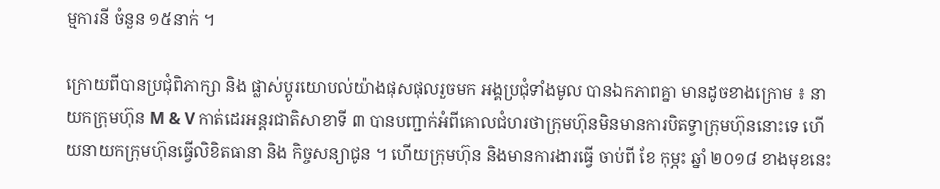ម្មការនី ចំនួន ១៥នាក់ ។

ក្រោយពីបានប្រជុំពិភាក្សា និង ផ្លាស់ប្តូរយោបល់យ៉ាងផុសផុលរួចមក អង្គប្រជុំទាំងមូល បានឯកភាពគ្នា មានដូចខាងក្រោម ៖ នាយកក្រុមហ៊ុន M & V កាត់ដេរអន្តរជាតិសាខាទី ៣ បានបញ្ជាក់អំពីគោលជំហរថាក្រុមហ៊ុនមិនមានការបិតទ្វាក្រុមហ៊ុននោះទេ ហើយនាយកក្រុមហ៊ុនធ្វើលិខិតធានា និង កិច្ចសន្យាជូន ។ ហើយក្រុមហ៊ុន និងមានការងារធ្វើ ចាប់ពី ខែ កុម្ភះ ឆ្នាំ ២០១៨ ខាងមុខនេះ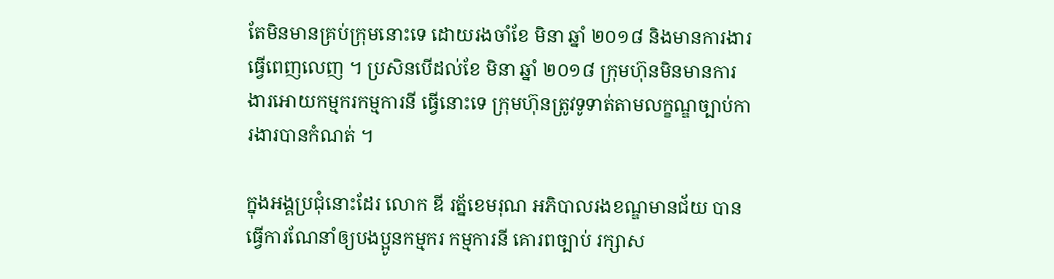តែមិនមានគ្រប់ក្រុមនោះទេ ដោយរងចាំខែ មិនា ឆ្នាំ ២០១៨ និងមានការងារធ្វើពេញលេញ ។ ប្រសិនបើដល់ខែ មិនា ឆ្នាំ ២០១៨ ក្រុមហ៊ុនមិនមានការងារអោយកម្មករកម្មការនី ធ្វើនោះទេ ក្រុមហ៊ុនត្រូវទូទាត់តាមលក្ខណ្ឌច្បាប់ការងារបានកំណត់ ។

ក្នុងអង្គប្រជុំនោះដែរ លោក ឌី រត្ន័ខេមរុណ អភិបាលរងខណ្ឌមានជ័យ បានធ្វើការណែនាំឲ្យបងប្អូនកម្មករ កម្មការនី គោរពច្បាប់ រក្សាស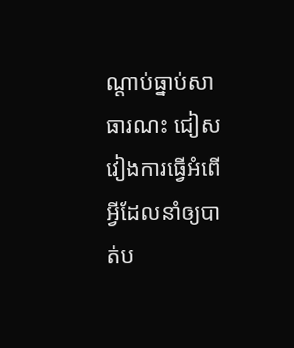ណ្តាប់ធ្នាប់សាធារណះ ជៀសវៀងការធ្វើអំពើអ្វីដែលនាំឲ្យបាត់ប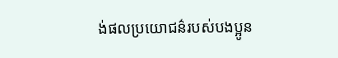ង់ផលប្រយោជន៌របស់បងប្អូន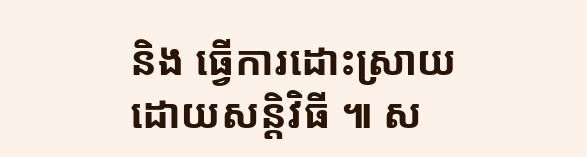និង ធ្វើការដោះស្រាយដោយសន្តិវិធី ៕ ស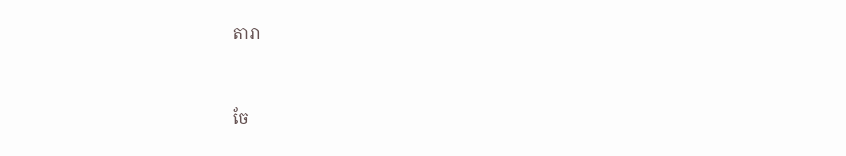តារា


ចែ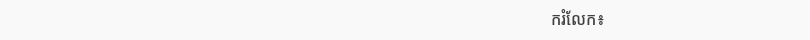ករំលែក៖